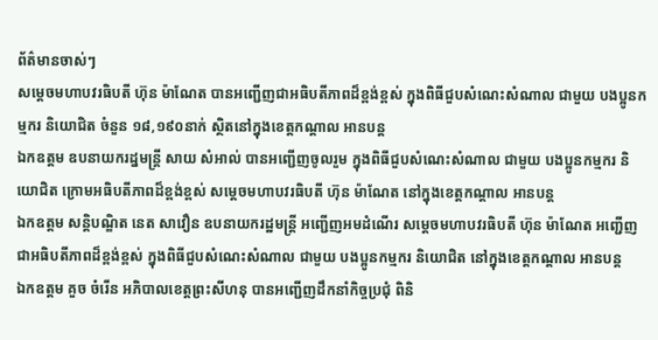ព័ត៌មានចាស់ៗ
សម្តេចមហាបវរធិបតី ហ៊ុន ម៉ាណែត បានអញ្ជើញជាអធិបតីភាពដ៏ខ្ពង់ខ្ពស់ ក្នុងពិធីជួបសំណេះសំណាល ជាមួយ បងប្អូនកម្មករ និយោជិត ចំនួន ១៨,១៩០នាក់ ស្ថិតនៅក្នុងខេត្តកណ្ដាល អានបន្ត
ឯកឧត្តម ឧបនាយករដ្នមន្ត្រី សាយ សំអាល់ បានអញ្ជើញចូលរួម ក្នុងពិធីជួបសំណេះសំណាល ជាមួយ បងប្អូនកម្មករ និយោជិត ក្រោមអធិបតីភាពដ៏ខ្ពង់ខ្ពស់ សម្តេចមហាបវរធិបតី ហ៊ុន ម៉ាណែត នៅក្នុងខេត្តកណ្តាល អានបន្ត
ឯកឧត្តម សន្តិបណ្ឌិត នេត សាវឿន ឧបនាយករដ្ឋមន្រ្តី អញ្ជើញអមដំណើរ សម្តេចមហាបវរធិបតី ហ៊ុន ម៉ាណែត អញ្ជើញជាអធិបតីភាពដ៏ខ្ពង់ខ្ពស់ ក្នុងពិធីជួបសំណេះសំណាល ជាមួយ បងប្អូនកម្មករ និយោជិត នៅក្នុងខេត្តកណ្តាល អានបន្ត
ឯកឧត្តម គួច ចំរើន អភិបាលខេត្តព្រះសីហនុ បានអញ្ជើញដឹកនាំកិច្ចប្រជុំ ពិនិ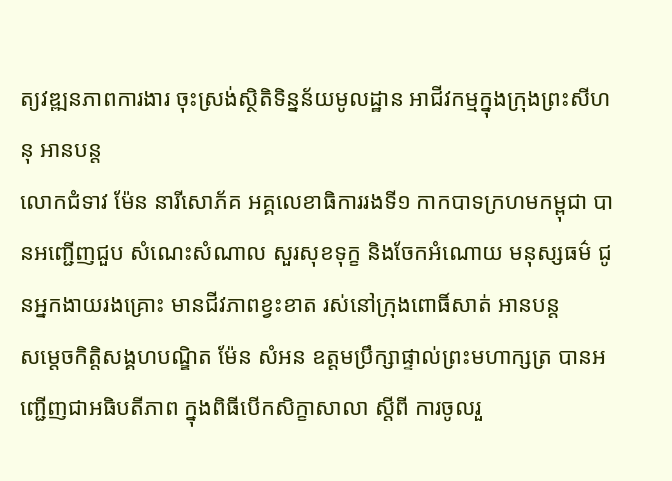ត្យវឌ្ឍនភាពការងារ ចុះស្រង់ស្ថិតិទិន្នន័យមូលដ្ឋាន អាជីវកម្មក្នុងក្រុងព្រះសីហនុ អានបន្ត
លោកជំទាវ ម៉ែន នារីសោភ័គ អគ្គលេខាធិការរងទី១ កាកបាទក្រហមកម្ពុជា បានអញ្ជេីញជួប សំណេះសំណាល សួរសុខទុក្ខ និងចែកអំណោយ មនុស្សធម៌ ជូនអ្នកងាយរងគ្រោះ មានជីវភាពខ្វះខាត រស់នៅក្រុងពោធិ៍សាត់ អានបន្ត
សម្តេចកិត្តិសង្គហបណ្ឌិត ម៉ែន សំអន ឧត្តមប្រឹក្សាផ្ទាល់ព្រះមហាក្សត្រ បានអញ្ជើញជាអធិបតីភាព ក្នុងពិធីបើកសិក្ខាសាលា ស្តីពី ការចូលរួ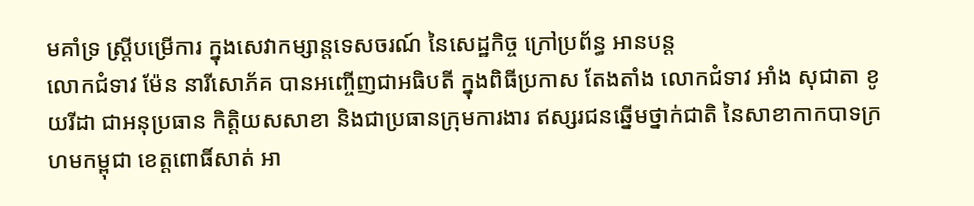មគាំទ្រ ស្រ្តីបម្រើការ ក្នុងសេវាកម្សាន្តទេសចរណ៍ នៃសេដ្ឋកិច្ច ក្រៅប្រព័ន្ធ អានបន្ត
លោកជំទាវ ម៉ែន នារីសោភ័គ បានអញ្ចើញជាអធិបតី ក្នុងពិធីប្រកាស តែងតាំង លោកជំទាវ អាំង សុជាតា ខូយរីដា ជាអនុប្រធាន កិត្តិយសសាខា និងជាប្រធានក្រុមការងារ ឥស្សរជនឆ្នើមថ្នាក់ជាតិ នៃសាខាកាកបាទក្រហមកម្ពុជា ខេត្តពោធិ៍សាត់ អា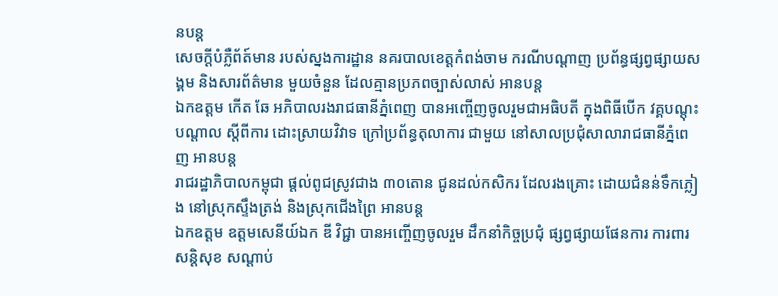នបន្ត
សេចក្ដីបំភ្លឺព័ត៍មាន របស់ស្នងការដ្ឋាន នគរបាលខេត្តកំពង់ចាម ករណីបណ្តាញ ប្រព័ន្ធផ្សព្វផ្សាយសង្គម និងសារព័ត៌មាន មួយចំនួន ដែលគ្មានប្រភពច្បាស់លាស់ អានបន្ត
ឯកឧត្តម កើត ឆែ អភិបាលរងរាជធានីភ្នំពេញ បានអញ្ចើញចូលរួមជាអធិបតី ក្នុងពិធីបើក វគ្គបណ្តុះបណ្តាល ស្តីពីការ ដោះស្រាយវិវាទ ក្រៅប្រព័ន្ធតុលាការ ជាមួយ នៅសាលប្រជុំសាលារាជធានីភ្នំពេញ អានបន្ត
រាជរដ្ឋាភិបាលកម្ពុជា ផ្ដល់ពូជស្រូវជាង ៣០តោន ជូនដល់កសិករ ដែលរងគ្រោះ ដោយជំនន់ទឹកភ្លៀង នៅស្រុកស្ទឹងត្រង់ និងស្រុកជេីងព្រៃ អានបន្ត
ឯកឧត្តម ឧត្តមសេនីយ៍ឯក ឌី វិជ្ជា បានអញ្ចើញចូលរួម ដឹកនាំកិច្ចប្រជុំ ផ្សព្វផ្សាយផែនការ ការពារសន្ដិសុខ សណ្ដាប់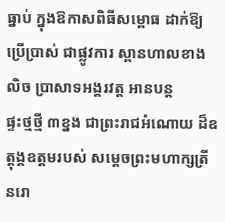ធ្នាប់ ក្នុងឱកាសពិធីសម្ពោធ ដាក់ឱ្យប្រើប្រាស់ ជាផ្លូវការ ស្ពានហាលខាងលិច ប្រាសាទអង្គរវត្ត អានបន្ត
ផ្ទះថ្មថ្មី ៣ខ្នង ជាព្រះរាជអំណោយ ដ៏ឧត្តុង្គឧត្តមរបស់ សម្តេចព្រះមហាក្សត្រី នរោ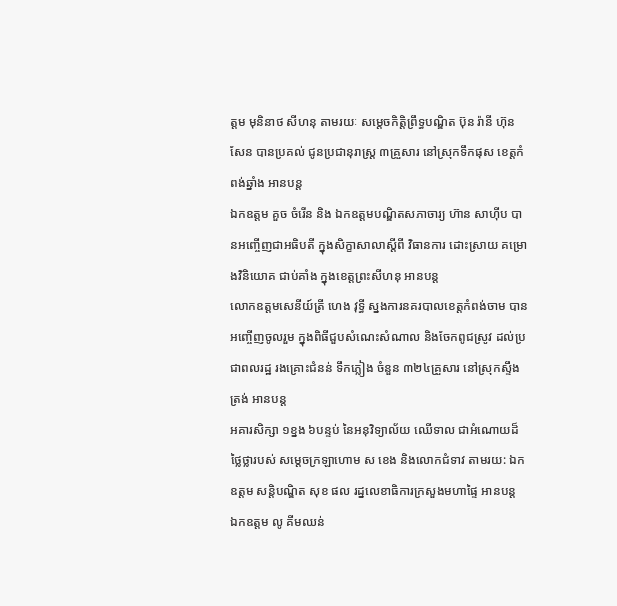ត្តម មុនិនាថ សីហនុ តាមរយៈ សម្តេចកិត្តិព្រឹទ្ធបណ្ឌិត ប៊ុន រ៉ានី ហ៊ុនសែន បានប្រគល់ ជូនប្រជានុរាស្ត្រ ៣គ្រួសារ នៅស្រុកទឹកផុស ខេត្តកំពង់ឆ្នាំង អានបន្ត
ឯកឧត្តម គួច ចំរើន និង ឯកឧត្តមបណ្ឌិតសភាចារ្យ ហ៊ាន សាហ៊ីប បានអញ្ចើញជាអធិបតី ក្នុងសិក្ខាសាលាស្ដីពី វិធានការ ដោះស្រាយ គម្រោងវិនិយោគ ជាប់គាំង ក្នុងខេត្តព្រះសីហនុ អានបន្ត
លោកឧត្ដមសេនីយ៍ត្រី ហេង វុទ្ធី ស្នងការនគរបាលខេត្តកំពង់ចាម បានអញ្ចើញចូលរួម ក្នុងពិធីជួបសំណេះសំណាល និងចែកពូជស្រូវ ដល់ប្រជាពលរដ្ឋ រងគ្រោះជំនន់ ទឹកភ្លៀង ចំនួន ៣២៤គ្រួសារ នៅស្រុកស្ទឹងត្រង់ អានបន្ត
អគារសិក្សា ១ខ្នង ៦បន្ទប់ នៃអនុវិទ្យាល័យ ឈេីទាល ជាអំណោយដ៏ថ្លៃថ្លារបស់ សម្តេចក្រឡាហោម ស ខេង និងលោកជំទាវ តាមរយ: ឯកឧត្តម សន្តិបណ្ឌិត សុខ ផល រដ្នលេខាធិការក្រសួងមហាផ្ទៃ អានបន្ត
ឯកឧត្តម លូ គីមឈន់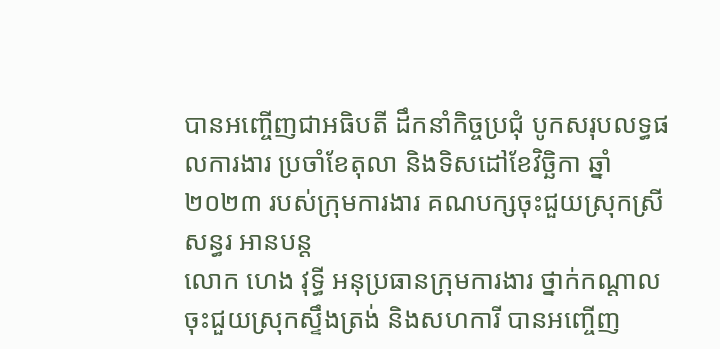បានអញ្ចើញជាអធិបតី ដឹកនាំកិច្ចប្រជុំ បូកសរុបលទ្ធផលការងារ ប្រចាំខែតុលា និងទិសដៅខែវិច្ឆិកា ឆ្នាំ២០២៣ របស់ក្រុមការងារ គណបក្សចុះជួយស្រុកស្រីសន្ធរ អានបន្ត
លោក ហេង វុទ្ធី អនុប្រធានក្រុមការងារ ថ្នាក់កណ្តាលចុះជួយស្រុកស្ទឹងត្រង់ និងសហការី បានអញ្ចើញ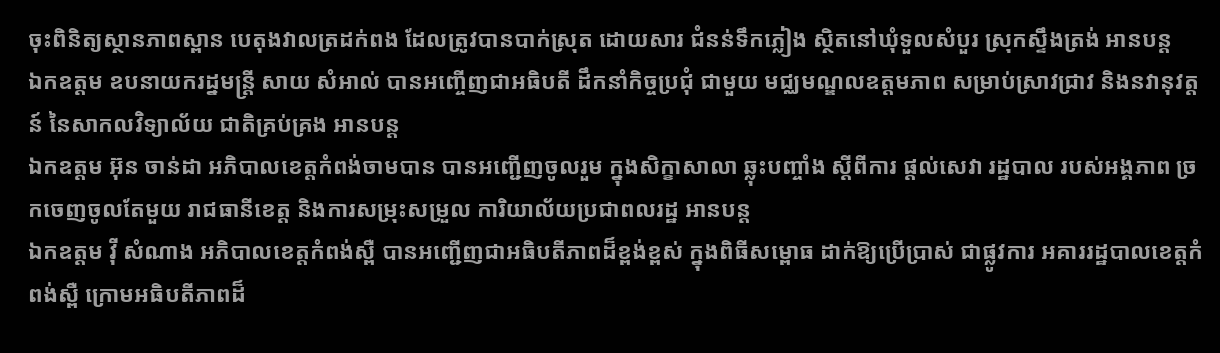ចុះពិនិត្យស្ថានភាពស្ពាន បេតុងវាលត្រដក់ពង ដែលត្រូវបានបាក់ស្រុត ដោយសារ ជំនន់ទឹកភ្លៀង ស្ថិតនៅឃុំទួលសំបួរ ស្រុកស្ទឹងត្រង់ អានបន្ត
ឯកឧត្តម ឧបនាយករដ្នមន្ត្រី សាយ សំអាល់ បានអញ្ចើញជាអធិបតី ដឹកនាំកិច្ចប្រជុំ ជាមួយ មជ្ឈមណ្ឌលឧត្តមភាព សម្រាប់ស្រាវជ្រាវ និងនវានុវត្តន៍ នៃសាកលវិទ្យាល័យ ជាតិគ្រប់គ្រង អានបន្ត
ឯកឧត្តម អ៊ុន ចាន់ដា អភិបាលខេត្តកំពង់ចាមបាន បានអញ្ជើញចូលរួម ក្នុងសិក្ខាសាលា ឆ្លុះបញ្ចាំង ស្ដីពីការ ផ្ដល់សេវា រដ្ឋបាល របស់អង្គភាព ច្រកចេញចូលតែមួយ រាជធានីខេត្ត និងការសម្រុះសម្រួល ការិយាល័យប្រជាពលរដ្ឋ អានបន្ត
ឯកឧត្តម វ៉ី សំណាង អភិបាលខេត្តកំពង់ស្ពឺ បានអញ្ជើញជាអធិបតីភាពដ៏ខ្ពង់ខ្ពស់ ក្នុងពិធីសម្ពោធ ដាក់ឱ្យប្រើប្រាស់ ជាផ្លូវការ អគាររដ្ឋបាលខេត្តកំពង់ស្ពឺ ក្រោមអធិបតីភាពដ៏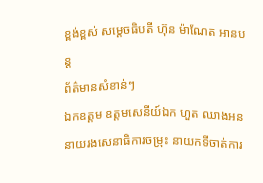ខ្ពង់ខ្ពស់ សម្តេចធិបតី ហ៊ុន ម៉ាណែត អានបន្ត
ព័ត៌មានសំខាន់ៗ
ឯកឧត្ដម ឧត្តមសេនីយ៍ឯក ហួត ឈាងអន នាយរងសេនាធិការចម្រុះ នាយកទីចាត់ការ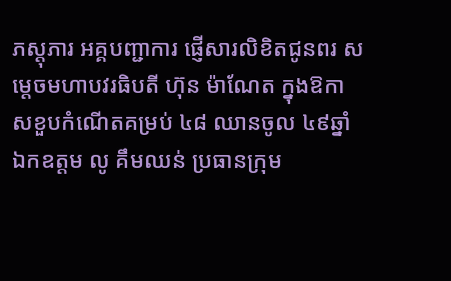ភស្តុភារ អគ្គបញ្ជាការ ផ្ញើសារលិខិតជូនពរ សម្តេចមហាបវរធិបតី ហ៊ុន ម៉ាណែត ក្នុងឱកាសខួបកំណើតគម្រប់ ៤៨ ឈានចូល ៤៩ឆ្នាំ
ឯកឧត្តម លូ គឹមឈន់ ប្រធានក្រុម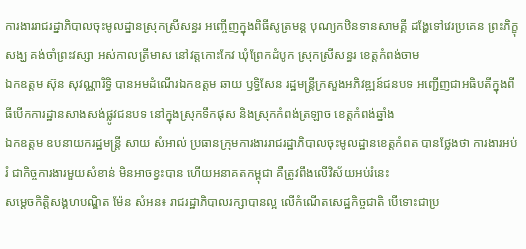ការងាររាជរដ្នាភិបាលចុះមូលដ្នានស្រុកស្រីសន្ធរ អញ្ចើញក្នុងពិធីសូត្រមន្ត បុណ្យកឋិនទានសាមគ្គី ដង្ហែទៅវេរប្រគេន ព្រះភិក្ខុសង្ឃ គង់ចាំព្រះវស្សា អស់កាលត្រីមាស នៅវត្តកោះកែវ ឃុំព្រែកដំបូក ស្រុកស្រីសន្ធរ ខេត្តកំពង់ចាម
ឯកឧត្តម ស៊ុន សុវណ្ណារិទ្ធិ បានអមដំណើរឯកឧត្តម ឆាយ ឫទ្ធិសែន រដ្ឋមន្ដ្រីក្រសួងអភិវឌ្ឍន៍ជនបទ អញ្ជើញជាអធិបតីក្នុងពីធីបើកការដ្ឋានសាងសង់ផ្លូវជនបទ នៅក្នុងស្រុកទឹកផុស និងស្រុកកំពង់ត្រឡាច ខេត្តកំពង់ឆ្នាំង
ឯកឧត្តម ឧបនាយករដ្ឋមន្ត្រី សាយ សំអាល់ ប្រធានក្រុមការងាររាជរដ្ឋាភិបាលចុះមូលដ្ឋានខេត្តកំពត បានថ្លែងថា ការងារអប់រំ ជាកិច្ចការងារមួយសំខាន់ មិនអាចខ្វះបាន ហើយអនាគតកម្ពុជា គឺត្រូវពឹងលើវិស័យអប់រំនេះ
សម្ដេចកិត្តិសង្គហបណ្ឌិត ម៉ែន សំអន៖ រាជរដ្ឋាភិបាលរក្សាបានល្អ លើកំណើតសេដ្ឋកិច្ចជាតិ បើទោះជាប្រ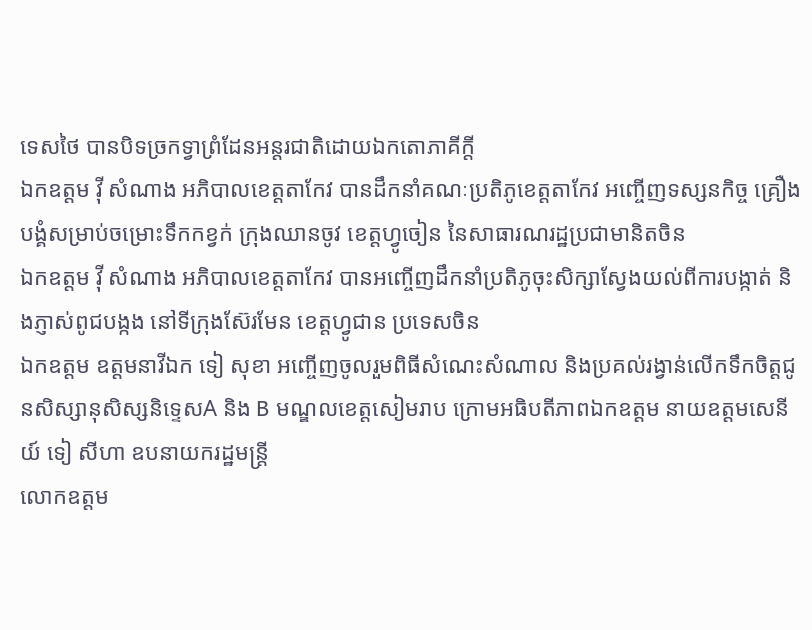ទេសថៃ បានបិទច្រកទ្វាព្រំដែនអន្តរជាតិដោយឯកតោភាគីក្តី
ឯកឧត្តម វ៉ី សំណាង អភិបាលខេត្តតាកែវ បានដឹកនាំគណៈប្រតិភូខេត្តតាកែវ អញ្ចើញទស្សនកិច្ច គ្រឿងបង្គំសម្រាប់ចម្រោះទឹកកខ្វក់ ក្រុងឈានចូវ ខេត្តហ្វូចៀន នៃសាធារណរដ្ឋប្រជាមានិតចិន
ឯកឧត្តម វ៉ី សំណាង អភិបាលខេត្តតាកែវ បានអញ្ចើញដឹកនាំប្រតិភូចុះសិក្សាស្វែងយល់ពីការបង្កាត់ និងភ្ញាស់ពូជបង្កង នៅទីក្រុងស៊ែរមែន ខេត្តហ្វូជាន ប្រទេសចិន
ឯកឧត្តម ឧត្តមនាវីឯក ទៀ សុខា អញ្ចើញចូលរួមពិធីសំណេះសំណាល និងប្រគល់រង្វាន់លើកទឹកចិត្តជូនសិស្សានុសិស្សនិទ្ទេសA និង B មណ្ឌលខេត្តសៀមរាប ក្រោមអធិបតីភាពឯកឧត្តម នាយឧត្តមសេនីយ៍ ទៀ សីហា ឧបនាយករដ្ឋមន្ត្រី
លោកឧត្តម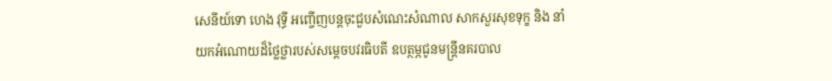សេនីយ៍ទោ ហេង វុទ្ធី អញ្ចើញបន្ដចុះជួបសំណេះសំណាល សាកសួរសុខទុក្ខ និង នាំយកអំណោយដ៏ថ្លៃថ្លារបស់សម្ដេចបវរធិបតី ឧបត្ថម្ភជូនមន្ត្រីនគរបាល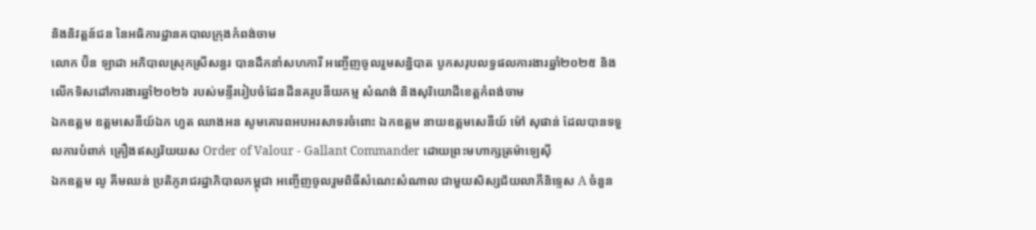និងនិវត្តន៍ជន នៃអធិការដ្ឋានគបាលក្រុងកំពង់ចាម
លោក ប៊ិន ឡាដា អភិបាលស្រុកស្រីសន្ធរ បានដឹកនាំសហការី អញ្ចើញចូលរួមសន្និបាត បូកសរុបលទ្ធផលការងារឆ្នាំ២០២៥ និងលើកទិសដៅការងារឆ្នាំ២០២៦ របស់មន្ទីររៀបចំដែនដីនគរូបនីយកម្ម សំណង់ និងសុរិយោដីខេត្តកំពង់ចាម
ឯកឧត្តម ឧត្តមសេនីយ៍ឯក ហួត ឈាងអន សូមគោរពអបអរសាទរចំពោះ ឯកឧត្តម នាយឧត្តមសេនីយ៍ ម៉ៅ សុផាន់ ដែលបានទទួលការបំពាក់ គ្រឿងឥស្សរិយយស Order of Valour - Gallant Commander ដោយព្រះមហាក្សត្រម៉ាឡេស៊ី
ឯកឧត្តម លូ គីមឈន់ ប្រតិភូរាជរដ្នាភិបាលកម្ពុជា អញ្ចើញចូលរួមពិធីសំណេះសំណាល ជាមួយសិស្សជ័យលាភីនិទ្ទេស A ចំនួន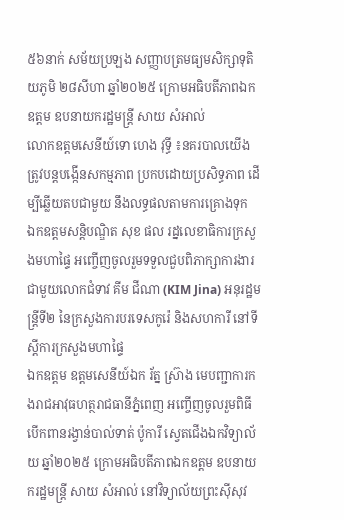៥៦នាក់ សម័យប្រឡង សញ្ញាបត្រមធ្យមសិក្សាទុតិយភូមិ ២៨សីហា ឆ្នាំ២០២៥ ក្រោមអធិបតីភាពឯកឧត្តម ឧបនាយករដ្ឋមន្ត្រី សាយ សំអាល់
លោកឧត្តមសេនីយ៍ទោ ហេង វុទ្ធី ៖នគរបាលយើង ត្រូវបន្ដបង្កើនសកម្មភាព ប្រកបដោយប្រសិទ្ធភាព ដើម្បីឆ្លើយតបជាមួយ នឹងលទ្ធផលតាមការគ្រោងទុក
ឯកឧត្ដមសន្តិបណ្ឌិត សុខ ផល រដ្នលេខាធិការក្រសួងមហាផ្ទៃ អញ្ចើញចូលរួមទទួលជួបពិភាក្សាការងារ ជាមួយលោកជំទាវ គីម ជីណា (KIM Jina) អនុរដ្ឋមន្ត្រីទី២ នៃក្រសួងការបរទេសកូរ៉េ និងសហការី នៅទីស្តីការក្រសួងមហាផ្ទៃ
ឯកឧត្តម ឧត្តមសេនីយ៍ឯក រ័ត្ន ស្រ៊ាង មេបញ្ជាការកងរាជអាវុធហត្ថរាជធានីភ្នំពេញ អញ្ចើញចូលរួមពិធីបើកពានរង្វាន់បាល់ទាត់ ប៉ូការី ស្វេតជើងឯកវិទ្យាល័យ ឆ្នាំ២០២៥ ក្រោមអធិបតីភាពឯកឧត្តម ឧបនាយករដ្ឋមន្ត្រី សាយ សំអាល់ នៅវិទ្យាល័យព្រះស៊ីសុវ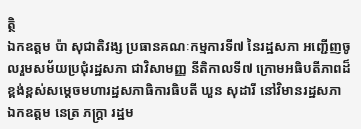ត្ថិ
ឯកឧត្តម ប៉ា សុជាតិវង្ស ប្រធានគណៈកម្មការទី៧ នៃរដ្ឋសភា អញ្ជើញចូលរួមសម័យប្រជុំរដ្ឋសភា ជាវិសាមញ្ញ នីតិកាលទី៧ ក្រោមអធិបតីភាពដ៏ខ្ពង់ខ្ពស់សម្តេចមហារដ្ឋសភាធិការធិបតី ឃួន សុដារី នៅវិមានរដ្ឋសភា
ឯកឧត្តម នេត្រ ភក្ត្រា រដ្ឋម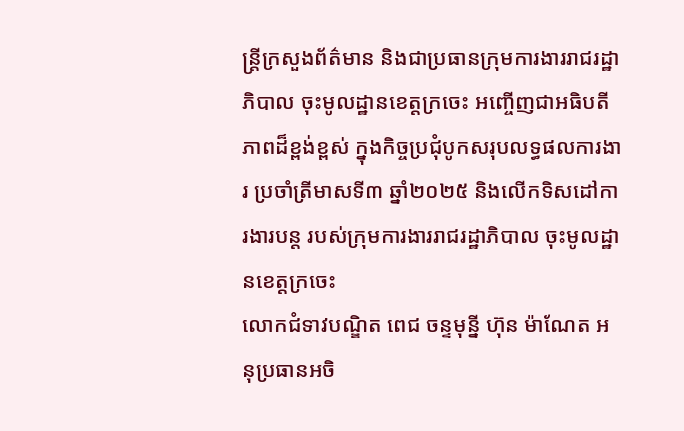ន្ត្រីក្រសួងព័ត៌មាន និងជាប្រធានក្រុមការងាររាជរដ្ឋាភិបាល ចុះមូលដ្ឋានខេត្តក្រចេះ អញ្ចើញជាអធិបតីភាពដ៏ខ្ពង់ខ្ពស់ ក្នុងកិច្ចប្រជុំបូកសរុបលទ្ធផលការងារ ប្រចាំត្រីមាសទី៣ ឆ្នាំ២០២៥ និងលើកទិសដៅការងារបន្ត របស់ក្រុមការងាររាជរដ្ឋាភិបាល ចុះមូលដ្ឋានខេត្តក្រចេះ
លោកជំទាវបណ្ឌិត ពេជ ចន្ទមុន្នី ហ៊ុន ម៉ាណែត អនុប្រធានអចិ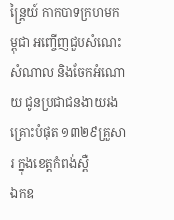ន្ត្រៃយ៍ កាកបាទក្រហមកម្ពុជា អញ្ចើញជួបសំណេះសំណាល និងចែកអំណោយ ជូនប្រជាជនងាយរងគ្រោះបំផុត ១៣២៩គ្រួសារ ក្នុងខេត្តកំពង់ស្ពឺ
ឯកឧ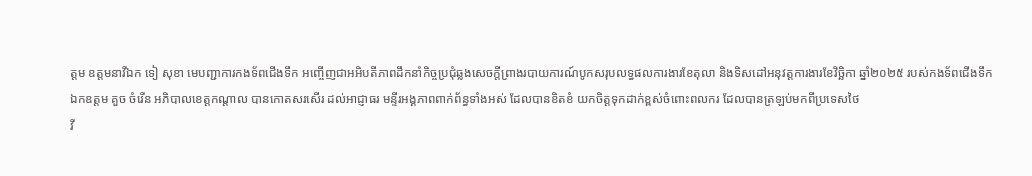ត្តម ឧត្តមនាវីឯក ទៀ សុខា មេបញ្ជាការកងទ័ពជើងទឹក អញ្ចើញជាអអិបតីភាពដឹកនាំកិច្ចប្រជុំឆ្លងសេចក្តីព្រាងរបាយការណ៍បូកសរុបលទ្ធផលការងារខែតុលា និងទិសដៅអនុវត្តការងារខែវិច្ឆិកា ឆ្នាំ២០២៥ របស់កងទ័ពជើងទឹក
ឯកឧត្តម គួច ចំរើន អភិបាលខេត្តកណ្ដាល បានកោតសរសើរ ដល់អាជ្ញាធរ មន្ទីរអង្គភាពពាក់ព័ន្ធទាំងអស់ ដែលបានខិតខំ យកចិត្តទុកដាក់ខ្ពស់ចំពោះពលករ ដែលបានត្រឡប់មកពីប្រទេសថៃ
វី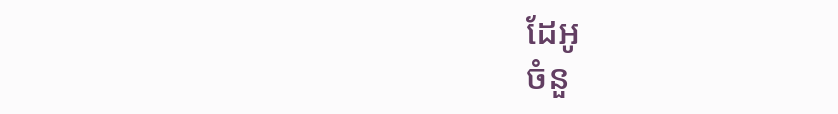ដែអូ
ចំនួ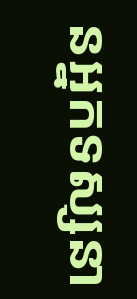នអ្នកទស្សនា